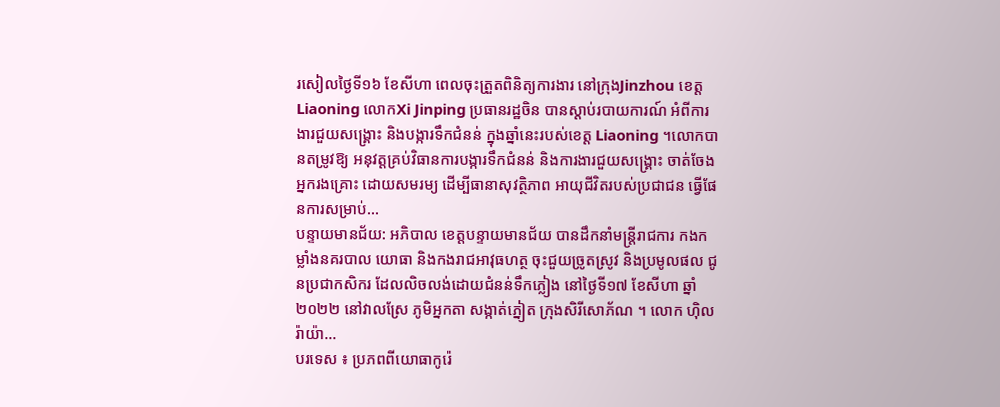រសៀលថ្ងៃទី១៦ ខែសីហា ពេលចុះត្រួតពិនិត្យការងារ នៅក្រុងJinzhou ខេត្ត Liaoning លោកXi Jinping ប្រធានរដ្ឋចិន បានស្តាប់របាយការណ៍ អំពីការងារជួយសង្គ្រោះ និងបង្ការទឹកជំនន់ ក្នុងឆ្នាំនេះរបស់ខេត្ត Liaoning ។លោកបានតម្រូវឱ្យ អនុវត្តគ្រប់វិធានការបង្ការទឹកជំនន់ និងការងារជួយសង្គ្រោះ ចាត់ចែងអ្នករងគ្រោះ ដោយសមរម្យ ដើម្បីធានាសុវត្ថិភាព អាយុជីវិតរបស់ប្រជាជន ធ្វើផែនការសម្រាប់...
បន្ទាយមានជ័យ: អភិបាល ខេត្តបន្ទាយមានជ័យ បានដឹកនាំមន្ត្រីរាជការ កងកម្លាំងនគរបាល យោធា និងកងរាជអាវុធហត្ថ ចុះជួយច្រូតស្រូវ និងប្រមូលផល ជូនប្រជាកសិករ ដែលលិចលង់ដោយជំនន់ទឹកភ្លៀង នៅថ្ងៃទី១៧ ខែសីហា ឆ្នាំ២០២២ នៅវាលស្រែ ភូមិអ្នកតា សង្កាត់ភ្នៀត ក្រុងសិរីសោភ័ណ ។ លោក ហ៊ិល រ៉ាយ៉ា...
បរទេស ៖ ប្រភពពីយោធាកូរ៉េ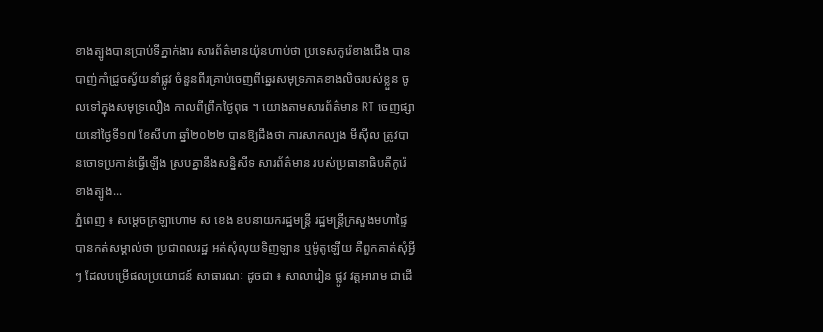ខាងត្បូងបានប្រាប់ទីភ្នាក់ងារ សារព័ត៌មានយ៉ុនហាប់ថា ប្រទេសកូរ៉េខាងជើង បានបាញ់កាំជ្រូចស្វ័យនាំផ្លូវ ចំនួនពីរគ្រាប់ចេញពីឆ្នេរសមុទ្រភាគខាងលិចរបស់ខ្លួន ចូលទៅក្នុងសមុទ្រលឿង កាលពីព្រឹកថ្ងៃពុធ ។ យោងតាមសារព័ត៌មាន RT ចេញផ្សាយនៅថ្ងៃទី១៧ ខែសីហា ឆ្នាំ២០២២ បានឱ្យដឹងថា ការសាកល្បង មីស៊ីល ត្រូវបានចោទប្រកាន់ធ្វើឡើង ស្របគ្នានឹងសន្និសីទ សារព័ត៌មាន របស់ប្រធានាធិបតីកូរ៉េខាងត្បូង...
ភ្នំពេញ ៖ សម្ដេចក្រឡាហោម ស ខេង ឧបនាយករដ្ឋមន្ត្រី រដ្ឋមន្ត្រីក្រសួងមហាផ្ទៃ បានកត់សម្គាល់ថា ប្រជាពលរដ្ឋ អត់សុំលុយទិញឡាន ឬម៉ូតូឡើយ គឺពួកគាត់សុំអ្វីៗ ដែលបម្រើផលប្រយោជន៍ សាធារណៈ ដូចជា ៖ សាលារៀន ផ្លូវ វត្តអារាម ជាដើ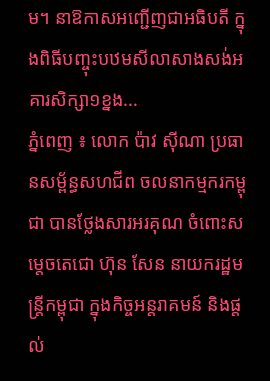ម។ នាឱកាសអញ្ជើញជាអធិបតី ក្នុងពិធីបញ្ចុះបឋមសីលាសាងសង់អគារសិក្សា១ខ្នង...
ភ្នំពេញ ៖ លោក ប៉ាវ ស៊ីណា ប្រធានសម្ព័ន្ធសហជីព ចលនាកម្មករកម្ពុជា បានថ្លែងសារអរគុណ ចំពោះសម្តេចតេជោ ហ៊ុន សែន នាយករដ្ឋមន្រ្តីកម្ពុជា ក្នុងកិច្ចអន្តរាគមន៍ និងផ្តល់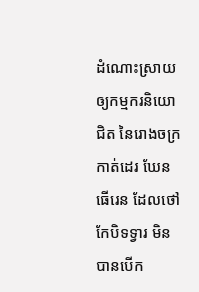ដំណោះស្រាយ ឲ្យកម្មករនិយោជិត នៃរោងចក្រកាត់ដេរ ឃែនធើរេន ដែលថៅកែបិទទ្វារ មិនបានបើក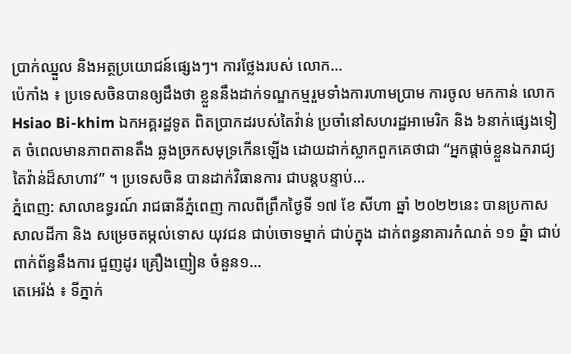ប្រាក់ឈ្នួល និងអត្ថប្រយោជន៍ផ្សេងៗ។ ការថ្លែងរបស់ លោក...
ប៉េកាំង ៖ ប្រទេសចិនបានឲ្យដឹងថា ខ្លួននឹងដាក់ទណ្ឌកម្មរួមទាំងការហាមប្រាម ការចូល មកកាន់ លោក Hsiao Bi-khim ឯកអគ្គរដ្ឋទូត ពិតប្រាកដរបស់តៃវ៉ាន់ ប្រចាំនៅសហរដ្ឋអាមេរិក និង ៦នាក់ផ្សេងទៀត ចំពេលមានភាពតានតឹង ឆ្លងច្រកសមុទ្រកើនឡើង ដោយដាក់ស្លាកពួកគេថាជា “អ្នកផ្តាច់ខ្លួនឯករាជ្យតៃវ៉ាន់ដ៏សាហាវ” ។ ប្រទេសចិន បានដាក់វិធានការ ជាបន្តបន្ទាប់...
ភ្នំពេញ: សាលាឧទ្ធរណ៍ រាជធានីភ្នំពេញ កាលពីព្រឹកថ្ងៃទី ១៧ ខែ សីហា ឆ្នាំ ២០២២នេះ បានប្រកាសសាលដីកា និង សម្រេចតម្កល់ទោស យុវជន ជាប់ចោទម្នាក់ ជាប់ក្នុង ដាក់ពន្ធនាគារកំណត់ ១១ ឆ្នំា ជាប់ពាក់ព័ន្ធនឹងការ ជួញដូរ គ្រឿងញៀន ចំនួន១...
តេអេរ៉ង់ ៖ ទីភ្នាក់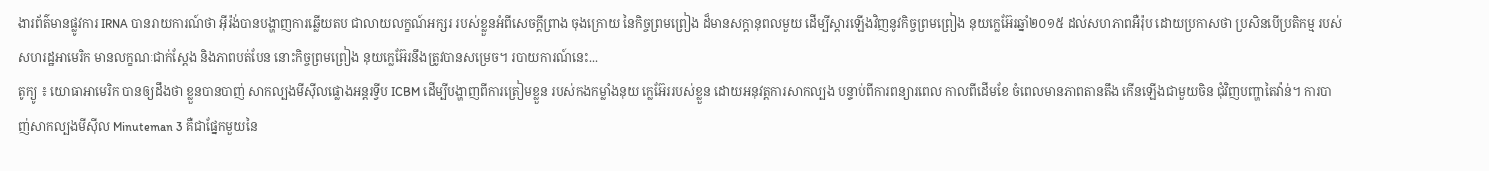ងារព័ត៌មានផ្លូវការ IRNA បានរាយការណ៍ថា អ៊ីរ៉ង់បានបង្ហាញការឆ្លើយតប ជាលាយលក្ខណ៍អក្សរ របស់ខ្លួនអំពីសេចក្តីព្រាង ចុងក្រោយ នៃកិច្ចព្រមព្រៀង ដ៏មានសក្តានុពលមួយ ដើម្បីស្តារឡើងវិញនូវកិច្ចព្រមព្រៀង នុយក្លេអ៊ែរឆ្នាំ២០១៥ ដល់សហភាពអឺរ៉ុប ដោយប្រកាសថា ប្រសិនបើប្រតិកម្ម របស់សហរដ្ឋអាមេរិក មានលក្ខណៈជាក់ស្តែង និងភាពបត់បែន នោះកិច្ចព្រមព្រៀង នុយក្លេអ៊ែរនឹងត្រូវបានសម្រេច។ របាយការណ៍នេះ...
តូក្យូ ៖ យោធាអាមេរិក បានឲ្យដឹងថា ខ្លួនបានបាញ់ សាកល្បងមីស៊ីលផ្លោងអន្តរទ្វីប ICBM ដើម្បីបង្ហាញពីការត្រៀមខ្លួន របស់កងកម្លាំងនុយ ក្លេអ៊ែររបស់ខ្លួន ដោយអនុវត្តការសាកល្បង បន្ទាប់ពីការពន្យារពេល កាលពីដើមខែ ចំពេលមានភាពតានតឹង កើនឡើងជាមួយចិន ជុំវិញបញ្ហាតៃវ៉ាន់។ ការបាញ់សាកល្បងមីស៊ីល Minuteman 3 គឺជាផ្នែកមួយនៃ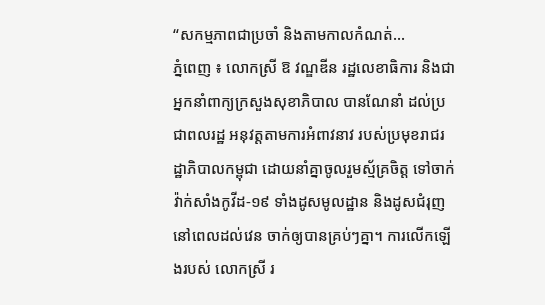“សកម្មភាពជាប្រចាំ និងតាមកាលកំណត់...
ភ្នំពេញ ៖ លោកស្រី ឱ វណ្ឌឌីន រដ្ឋលេខាធិការ និងជាអ្នកនាំពាក្យក្រសួងសុខាភិបាល បានណែនាំ ដល់ប្រជាពលរដ្ឋ អនុវត្តតាមការអំពាវនាវ របស់ប្រមុខរាជរដ្ឋាភិបាលកម្ពុជា ដោយនាំគ្នាចូលរួមស្ម័គ្រចិត្ត ទៅចាក់វ៉ាក់សាំងកូវីដ-១៩ ទាំងដូសមូលដ្ឋាន និងដូសជំរុញ នៅពេលដល់វេន ចាក់ឲ្យបានគ្រប់ៗគ្នា។ ការលើកឡើងរបស់ លោកស្រី រ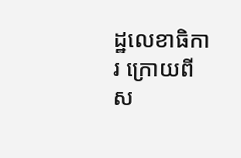ដ្ឋលេខាធិការ ក្រោយពី ស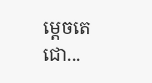ម្តេចតេជោ...